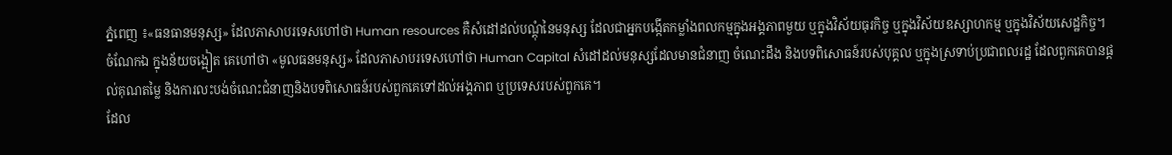ភ្នំពេញ ៖«ធនធានមនុស្ស» ដែលភាសាបរទេសហៅថា Human resources គឺសំដៅដល់បណ្តុំនៃមនុស្ស ដែលជាអ្នកបង្កើតកម្លាំងពលកម្មក្នុងអង្គភាពមួយ ឬក្នុងវិស័យធុរកិច្ច ឬក្នុងវិស័យឧស្សាហកម្ម ឬក្នុងវិស័យសេដ្ឋកិច្ច។
ចំណែកឯ ក្នុងន័យចង្អៀត គេហៅថា «មូលធនមនុស្ស» ដែលភាសាបរទេសហៅថា Human Capital សំដៅដល់មនុស្សដែលមានជំនាញ ចំណេះដឹង និងបទពិសោធន៍របស់បុគ្គល ឬក្នុងស្រទាប់ប្រជាពលរដ្ឋ ដែលពួកគេបានផ្តល់គុណតម្លៃ និងការលះបង់ចំណេះជំនាញនិងបទពិសោធន៍របស់ពួកគេទៅដល់អង្គភាព ឬប្រទេសរបស់ពួកគេ។
ដែល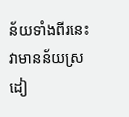ន័យទាំងពីរនេះ វាមានន័យស្រដៀ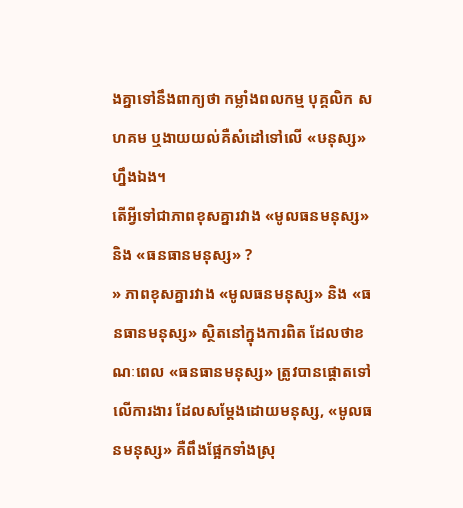ងគ្នាទៅនឹងពាក្យថា កម្លាំងពលកម្ម បុគ្គលិក សហគម ឬងាយយល់គឺសំដៅទៅលើ «ឞនុស្ស» ហ្នឹងឯង។
តើអ្វីទៅជាភាពខុសគ្នារវាង «មូលធនមនុស្ស» និង «ធនធានមនុស្ស» ?
» ភាពខុសគ្នារវាង «មូលធនមនុស្ស» និង «ធនធានមនុស្ស» ស្ថិតនៅក្នុងការពិត ដែលថាខណៈពេល «ធនធានមនុស្ស» ត្រូវបានផ្តោតទៅលើការងារ ដែលសម្តែងដោយមនុស្ស, «មូលធនមនុស្ស» គឺពឹងផ្អែកទាំងស្រុ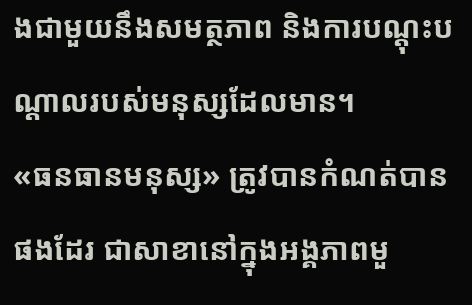ងជាមួយនឹងសមត្ថភាព និងការបណ្តុះបណ្តាលរបស់មនុស្សដែលមាន។
«ធនធានមនុស្ស» ត្រូវបានកំណត់បានផងដែរ ជាសាខានៅក្នុងអង្គភាពមួ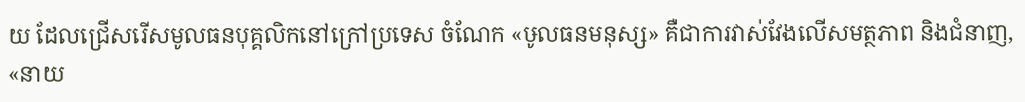យ ដែលជ្រើសរើសមូលធនបុគ្គលិកនៅក្រៅប្រទេស ចំណែក «ឞូលធនមនុស្ស» គឺជាការវាស់វែងលើសមត្ថភាព និងជំនាញ, «នាយ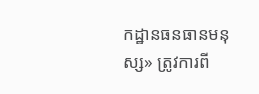កដ្ឋានធនធានមនុស្ស» ត្រូវការពី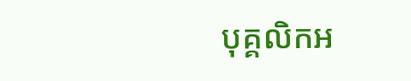បុគ្គលិកអ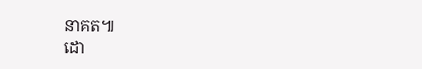នាគត៕
ដោ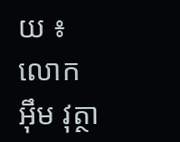យ ៖ លោក អុឹម វុត្ថា